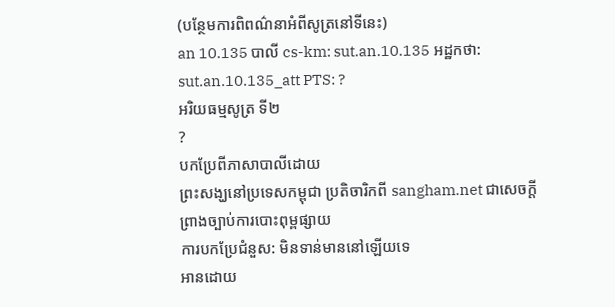(បន្ថែមការពិពណ៌នាអំពីសូត្រនៅទីនេះ)
an 10.135 បាលី cs-km: sut.an.10.135 អដ្ឋកថា: sut.an.10.135_att PTS: ?
អរិយធម្មសូត្រ ទី២
?
បកប្រែពីភាសាបាលីដោយ
ព្រះសង្ឃនៅប្រទេសកម្ពុជា ប្រតិចារិកពី sangham.net ជាសេចក្តីព្រាងច្បាប់ការបោះពុម្ពផ្សាយ
ការបកប្រែជំនួស: មិនទាន់មាននៅឡើយទេ
អានដោយ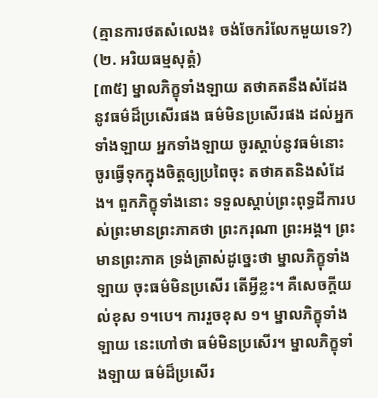(គ្មានការថតសំលេង៖ ចង់ចែករំលែកមួយទេ?)
(២. អរិយធម្មសុត្តំ)
[៣៥] ម្នាលភិក្ខុទាំងឡាយ តថាគតនឹងសំដែងនូវធម៌ដ៏ប្រសើរផង ធម៌មិនប្រសើរផង ដល់អ្នកទាំងឡាយ អ្នកទាំងឡាយ ចូរស្តាប់នូវធម៌នោះ ចូរធ្វើទុកក្នុងចិត្តឲ្យប្រពៃចុះ តថាគតនិងសំដែង។ ពួកភិក្ខុទាំងនោះ ទទួលស្តាប់ព្រះពុទ្ធដីការបស់ព្រះមានព្រះភាគថា ព្រះករុណា ព្រះអង្គ។ ព្រះមានព្រះភាគ ទ្រង់ត្រាស់ដូច្នេះថា ម្នាលភិក្ខុទាំងឡាយ ចុះធម៌មិនប្រសើរ តើអ្វីខ្លះ។ គឺសេចក្តីយល់ខុស ១។បេ។ ការរួចខុស ១។ ម្នាលភិក្ខុទាំងឡាយ នេះហៅថា ធម៌មិនប្រសើរ។ ម្នាលភិក្ខុទាំងឡាយ ធម៌ដ៏ប្រសើរ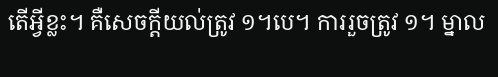តើអ្វីខ្លះ។ គឺសេចក្តីយល់ត្រូវ ១។បេ។ ការរួចត្រូវ ១។ ម្នាល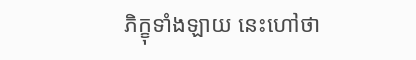ភិក្ខុទាំងឡាយ នេះហៅថា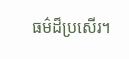ធម៌ដ៏ប្រសើរ។